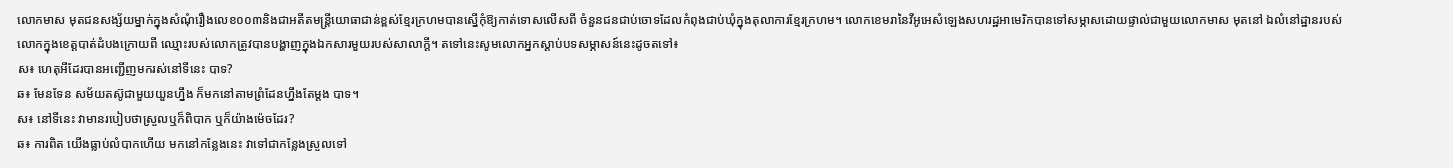លោកមាស មុតជនសង្ស័យម្នាក់ក្នុងសំណុំរឿងលេខ០០៣និងជាអតីតមន្ត្រីយោធាជាន់ខ្ពស់ខ្មែរក្រហមបានស្នើកុំឱ្យកាត់ទោសលើសពី ចំនួនជនជាប់ចោទដែលកំពុងជាប់ឃុំក្នុងតុលាការខ្មែរក្រហម។ លោកខេមរានៃវីអូអេសំឡេងសហរដ្ឋអាមេរិកបានទៅសម្ភាសដោយផ្ទាល់ជាមួយលោកមាស មុតនៅ ឯលំនៅដ្ឋានរបស់លោកក្នុងខេត្តបាត់ដំបងក្រោយពី ឈ្មោះរបស់លោកត្រូវបានបង្ហាញក្នុងឯកសារមួយរបស់សាលាក្តី។ តទៅនេះសូមលោកអ្នកស្តាប់បទសម្ភាសន៍នេះដូចតទៅ៖
ស៖ ហេតុអីដែរបានអញ្ជើញមករស់នៅទីនេះ បាទ?
ឆ៖ មែនទែន សម័យតស៊ូជាមួយយួនហ្នឹង ក៏មកនៅតាមព្រំដែនហ្នឹងតែម្តង បាទ។
ស៖ នៅទីនេះ វាមានរបៀបថាស្រួលឬក៏ពិបាក ឬក៏យ៉ាងម៉េចដែរ?
ឆ៖ ការពិត យើងធ្លាប់លំបាកហើយ មកនៅកន្លែងនេះ វាទៅជាកន្លែងស្រួលទៅ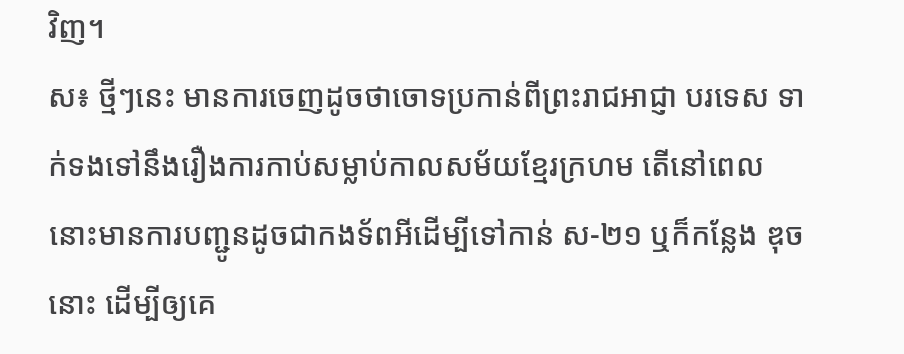វិញ។
ស៖ ថ្មីៗនេះ មានការចេញដូចថាចោទប្រកាន់ពីព្រះរាជអាជ្ញា បរទេស ទាក់ទងទៅនឹងរឿងការកាប់សម្លាប់កាលសម័យខ្មែរក្រហម តើនៅពេលនោះមានការបញ្ជូនដូចជាកងទ័ពអីដើម្បីទៅកាន់ ស-២១ ឬក៏កន្លែង ឌុច នោះ ដើម្បីឲ្យគេ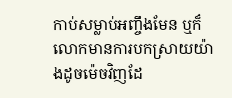កាប់សម្លាប់អញ្ចឹងមែន ឬក៏លោកមានការបកស្រាយយ៉ាងដូចម៉េចវិញដែ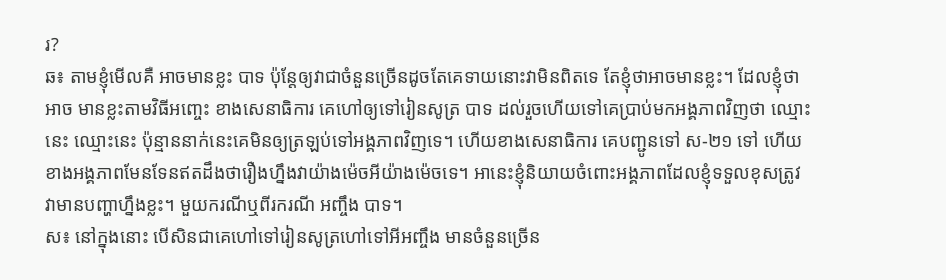រ?
ឆ៖ តាមខ្ញុំមើលគឺ អាចមានខ្លះ បាទ ប៉ុន្តែឲ្យវាជាចំនួនច្រើនដូចតែគេទាយនោះវាមិនពិតទេ តែខ្ញុំថាអាចមានខ្លះ។ ដែលខ្ញុំថាអាច មានខ្លះតាមវិធីអញ្ចេះ ខាងសេនាធិការ គេហៅឲ្យទៅរៀនសូត្រ បាទ ដល់រួចហើយទៅគេប្រាប់មកអង្គភាពវិញថា ឈ្មោះនេះ ឈ្មោះនេះ ប៉ុន្មាននាក់នេះគេមិនឲ្យត្រឡប់ទៅអង្គភាពវិញទេ។ ហើយខាងសេនាធិការ គេបញ្ជូនទៅ ស-២១ ទៅ ហើយខាងអង្គភាពមែនទែនឥតដឹងថារឿងហ្នឹងវាយ៉ាងម៉េចអីយ៉ាងម៉េចទេ។ អានេះខ្ញុំនិយាយចំពោះអង្គភាពដែលខ្ញុំទទួលខុសត្រូវ វាមានបញ្ហាហ្នឹងខ្លះ។ មួយករណីឬពីរករណី អញ្ចឹង បាទ។
ស៖ នៅក្នុងនោះ បើសិនជាគេហៅទៅរៀនសូត្រហៅទៅអីអញ្ចឹង មានចំនួនច្រើន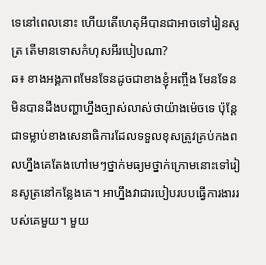ទេនៅពេលនោះ ហើយតើហេតុអីបានជាអាចទៅរៀនសូត្រ តើមានទោសកំហុសអីរបៀបណា?
ឆ៖ ខាងអង្គភាពមែនទែនដូចជាខាងខ្ញុំអញ្ចឹង មែនទែនមិនបានដឹងបញ្ហាហ្នឹងច្បាស់លាស់ថាយ៉ាងម៉េចទេ ប៉ុន្តែជាទម្លាប់ខាងសេនាធិការដែលទទួលខុសត្រូវគ្រប់កងពលហ្នឹងគេតែងហៅមេៗថ្នាក់មធ្យមថ្នាក់ក្រោមនោះទៅរៀនសូត្រនៅកន្លែងគេ។ អាហ្នឹងវាជារបៀបរបបធ្វើការងាររបស់គេមួយ។ មួយ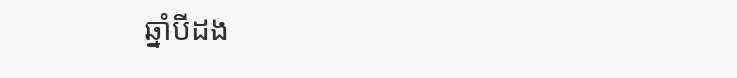ឆ្នាំបីដង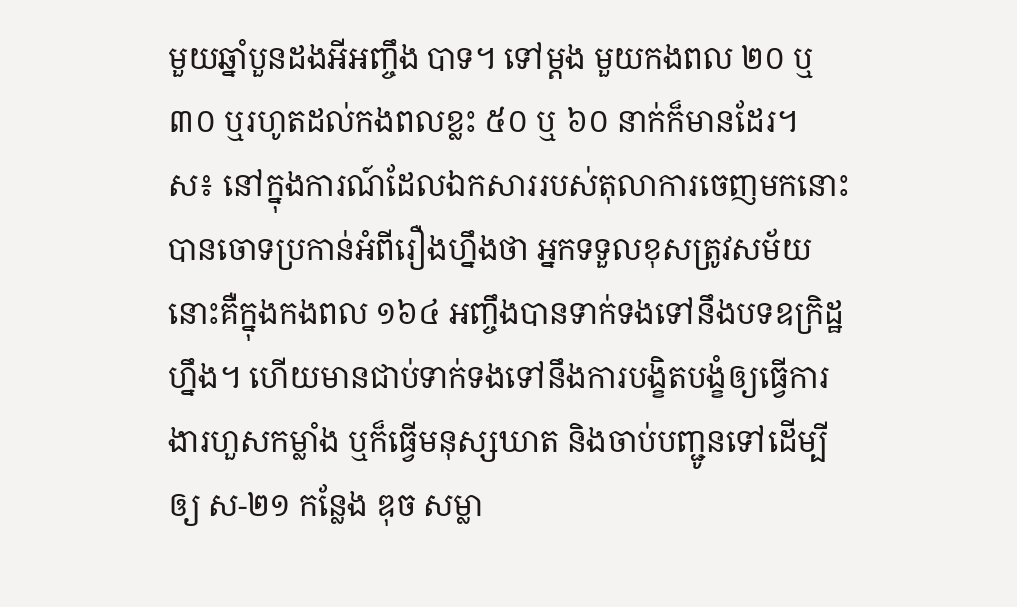មួយឆ្នាំបួនដងអីអញ្ចឹង បាទ។ ទៅម្តង មួយកងពល ២០ ឬ ៣០ ឬរហូតដល់កងពលខ្លះ ៥០ ឬ ៦០ នាក់ក៏មានដែរ។
ស៖ នៅក្នុងការណ៍ដែលឯកសាររបស់តុលាការចេញមកនោះ បានចោទប្រកាន់អំពីរឿងហ្នឹងថា អ្នកទទួលខុសត្រូវសម័យនោះគឺក្នុងកងពល ១៦៤ អញ្ចឹងបានទាក់ទងទៅនឹងបទឧក្រិដ្ឋហ្នឹង។ ហើយមានជាប់ទាក់ទងទៅនឹងការបង្ខិតបង្ខំឲ្យធ្វើការងារហួសកម្លាំង ឬក៏ធ្វើមនុស្សឃាត និងចាប់បញ្ជូនទៅដើម្បីឲ្យ ស-២១ កន្លែង ឌុច សម្លា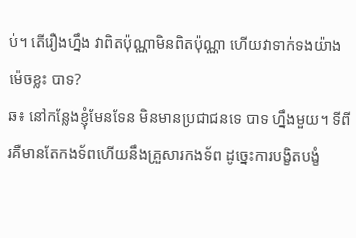ប់។ តើរឿងហ្នឹង វាពិតប៉ុណ្ណាមិនពិតប៉ុណ្ណា ហើយវាទាក់ទងយ៉ាងម៉េចខ្លះ បាទ?
ឆ៖ នៅកន្លែងខ្ញុំមែនទែន មិនមានប្រជាជនទេ បាទ ហ្នឹងមួយ។ ទីពីរគឺមានតែកងទ័ពហើយនឹងគ្រួសារកងទ័ព ដូច្នេះការបង្ខិតបង្ខំ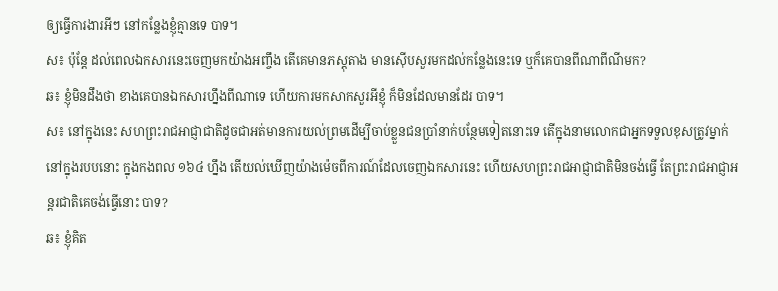ឲ្យធ្វើការងារអីៗ នៅកន្លែងខ្ញុំគ្មានទេ បាទ។
ស៖ ប៉ុន្តែ ដល់ពេលឯកសារនេះចេញមកយ៉ាងអញ្ចឹង តើគេមានភស្តុតាង មានស៊ើបសួរមកដល់កន្លែងនេះទេ ឬក៏គេបានពីណាពីណីមក?
ឆ៖ ខ្ញុំមិនដឹងថា ខាងគេបានឯកសារហ្នឹងពីណាទេ ហើយការមកសាកសួរអីខ្ញុំ ក៏មិនដែលមានដែរ បាទ។
ស៖ នៅក្នុងនេះ សហព្រះរាជអាជ្ញាជាតិដូចជាអត់មានការយល់ព្រមដើម្បីចាប់ខ្លួនជនប្រាំនាក់បន្ថែមទៀតនោះទេ តើក្នុងនាមលោកជាអ្នកទទួលខុសត្រូវម្នាក់នៅក្នុងរបបនោះ ក្នុងកងពល ១៦៤ ហ្នឹង តើយល់ឃើញយ៉ាងម៉េចពីការណ៍ដែលចេញឯកសារនេះ ហើយសហព្រះរាជអាជ្ញាជាតិមិនចង់ធ្វើ តែព្រះរាជអាជ្ញាអន្តរជាតិគេចង់ធ្វើនោះ បាទ?
ឆ៖ ខ្ញុំគិត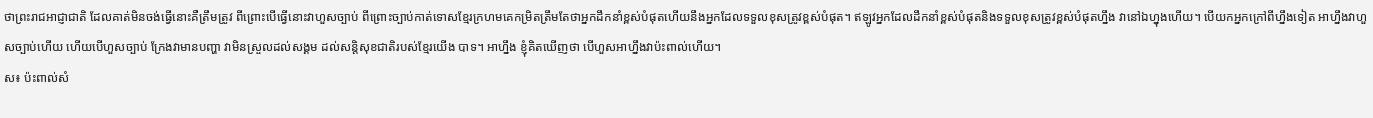ថាព្រះរាជអាជ្ញាជាតិ ដែលគាត់មិនចង់ធ្វើនោះគឺត្រឹមត្រូវ ពីព្រោះបើធ្វើនោះវាហួសច្បាប់ ពីព្រោះច្បាប់កាត់ទោសខ្មែរក្រហមគេកម្រិតត្រឹមតែថាអ្នកដឹកនាំខ្ពស់បំផុតហើយនឹងអ្នកដែលទទួលខុសត្រូវខ្ពស់បំផុត។ ឥឡូវអ្នកដែលដឹកនាំខ្ពស់បំផុតនិងទទួលខុសត្រូវខ្ពស់បំផុតហ្នឹង វានៅឯហ្នុងហើយ។ បើយកអ្នកក្រៅពីហ្នឹងទៀត អាហ្នឹងវាហួសច្បាប់ហើយ ហើយបើហួសច្បាប់ ក្រែងវាមានបញ្ហា វាមិនស្រួលដល់សង្គម ដល់សន្តិសុខជាតិរបស់ខ្មែរយើង បាទ។ អាហ្នឹង ខ្ញុំគិតឃើញថា បើហួសអាហ្នឹងវាប៉ះពាល់ហើយ។
ស៖ ប៉ះពាល់សំ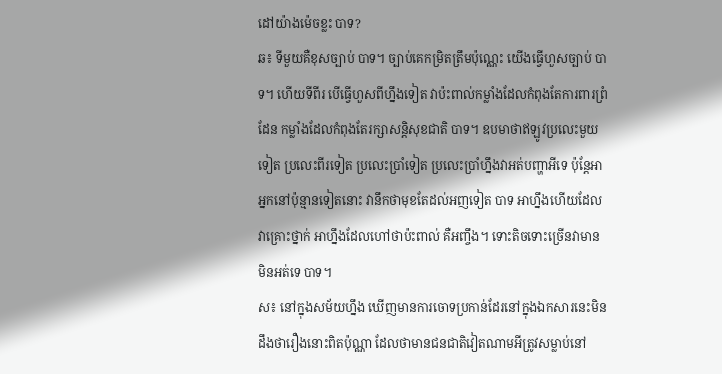ដៅយ៉ាងម៉េចខ្លះ បាទ?
ឆ៖ ទីមួយគឺខុសច្បាប់ បាទ។ ច្បាប់គេកម្រិតត្រឹមប៉ុណ្ណេះ យើងធ្វើហួសច្បាប់ បាទ។ ហើយទីពីរ បើធ្វើហួសពីហ្នឹងទៀត វាប៉ះពាល់កម្លាំងដែលកំពុងតែការពារព្រំដែន កម្លាំងដែលកំពុងតែរក្សាសន្តិសុខជាតិ បាទ។ ឧបមាថាឥឡូវប្រលេះមួយទៀត ប្រលេះពីរទៀត ប្រលេះប្រាំទៀត ប្រលេះប្រាំហ្នឹងវាអត់បញ្ហាអីទេ ប៉ុន្តែអាអ្នកនៅប៉ុន្មានទៀតនោះ វានឹកថាមុខតែដល់អញទៀត បាទ អាហ្នឹងហើយដែលវាគ្រោះថ្នាក់ អាហ្នឹងដែលហៅថាប៉ះពាល់ គឺអញ្ចឹង។ ទោះតិចទោះច្រើនវាមាន មិនអត់ទេ បាទ។
ស៖ នៅក្នុងសម័យហ្នឹង ឃើញមានការចោទប្រកាន់ដែរនៅក្នុងឯកសារនេះមិនដឹងថារឿងនោះពិតប៉ុណ្ណា ដែលថាមានជនជាតិវៀតណាមអីត្រូវសម្លាប់នៅ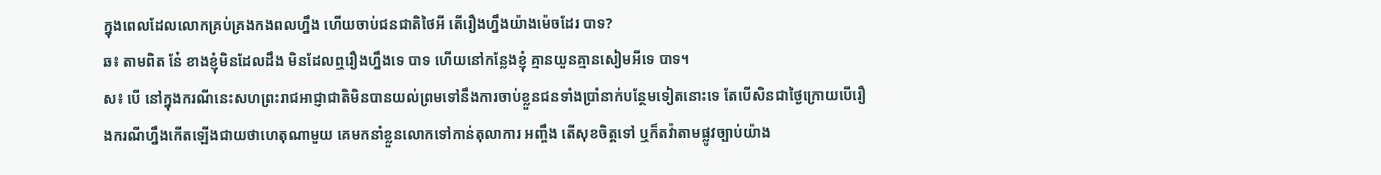ក្នុងពេលដែលលោកគ្រប់គ្រងកងពលហ្នឹង ហើយចាប់ជនជាតិថៃអី តើរឿងហ្នឹងយ៉ាងម៉េចដែរ បាទ?
ឆ៖ តាមពិត នែ៎ ខាងខ្ញុំមិនដែលដឹង មិនដែលឮរឿងហ្នឹងទេ បាទ ហើយនៅកន្លែងខ្ញុំ គ្មានយួនគ្មានសៀមអីទេ បាទ។
ស៖ បើ នៅក្នុងករណីនេះសហព្រះរាជអាជ្ញាជាតិមិនបានយល់ព្រមទៅនឹងការចាប់ខ្លួនជនទាំងប្រាំនាក់បន្ថែមទៀតនោះទេ តែបើសិនជាថ្ងៃក្រោយបើរឿងករណីហ្នឹងកើតឡើងជាយថាហេតុណាមួយ គេមកនាំខ្លួនលោកទៅកាន់តុលាការ អញ្ចឹង តើសុខចិត្តទៅ ឬក៏តវ៉ាតាមផ្លូវច្បាប់យ៉ាង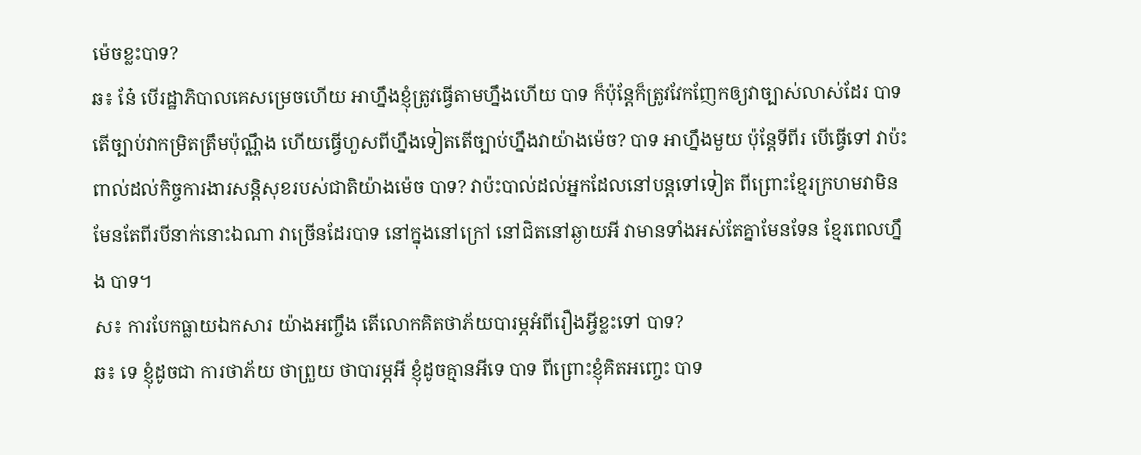ម៉េចខ្លះបាទ?
ឆ៖ នែ៎ បើរដ្ឋាភិបាលគេសម្រេចហើយ អាហ្នឹងខ្ញុំត្រូវធ្វើតាមហ្នឹងហើយ បាទ ក៏ប៉ុន្តែក៏ត្រូវវែកញែកឲ្យវាច្បាស់លាស់ដែរ បាទ តើច្បាប់វាកម្រិតត្រឹមប៉ុណ្ណឹង ហើយធ្វើហួសពីហ្នឹងទៀតតើច្បាប់ហ្នឹងវាយ៉ាងម៉េច? បាទ អាហ្នឹងមួយ ប៉ុន្តែទីពីរ បើធ្វើទៅ វាប៉ះពាល់ដល់កិច្ចការងារសន្តិសុខរបស់ជាតិយ៉ាងម៉េច បាទ? វាប៉ះបាល់ដល់អ្នកដែលនៅបន្តទៅទៀត ពីព្រោះខ្មែរក្រហមវាមិនមែនតែពីរបីនាក់នោះឯណា វាច្រើនដែរបាទ នៅក្នុងនៅក្រៅ នៅជិតនៅឆ្ងាយអី វាមានទាំងអស់តែគ្នាមែនទែន ខ្មែរពេលហ្នឹង បាទ។
ស៖ ការបែកធ្លាយឯកសារ យ៉ាងអញ្ចឹង តើលោកគិតថាភ័យបារម្ភអំពីរឿងអ្វីខ្លះទៅ បាទ?
ឆ៖ ទេ ខ្ញុំដូចជា ការថាភ័យ ថាព្រួយ ថាបារម្ភអី ខ្ញុំដូចគ្មានអីទេ បាទ ពីព្រោះខ្ញុំគិតអញ្ចេះ បាទ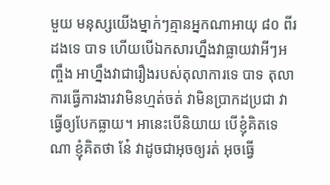មួយ មនុស្សយើងម្នាក់ៗគ្មានអ្នកណាអាយុ ៨០ ពីរដងទេ បាទ ហើយបើឯកសារហ្នឹងវាធ្លាយវាអីៗអញ្ចឹង អាហ្នឹងវាជារឿងរបស់តុលាការទេ បាទ តុលាការធ្វើការងារវាមិនហ្មត់ចត់ វាមិនប្រាកដប្រជា វាធ្វើឲ្យបែកធ្លាយ។ អានេះបើនិយាយ បើខ្ញុំគិតទេណា ខ្ញុំគិតថា នែ៎ វាដូចជាអុចឲ្យរត់ អុចធ្វើ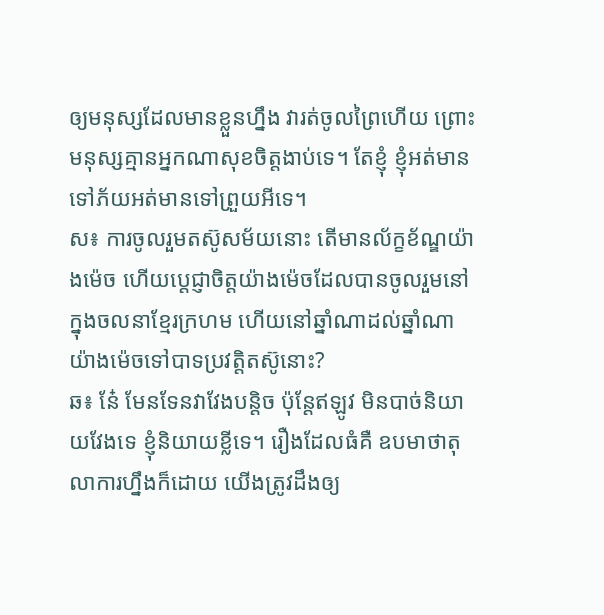ឲ្យមនុស្សដែលមានខ្លួនហ្នឹង វារត់ចូលព្រៃហើយ ព្រោះមនុស្សគ្មានអ្នកណាសុខចិត្តងាប់ទេ។ តែខ្ញុំ ខ្ញុំអត់មានទៅភ័យអត់មានទៅព្រួយអីទេ។
ស៖ ការចូលរួមតស៊ូសម័យនោះ តើមានល័ក្ខខ័ណ្ឌយ៉ាងម៉េច ហើយប្តេជ្ញាចិត្តយ៉ាងម៉េចដែលបានចូលរួមនៅក្នុងចលនាខ្មែរក្រហម ហើយនៅឆ្នាំណាដល់ឆ្នាំណា យ៉ាងម៉េចទៅបាទប្រវត្តិតស៊ូនោះ?
ឆ៖ នែ៎ មែនទែនវាវែងបន្តិច ប៉ុន្តែឥឡូវ មិនបាច់និយាយវែងទេ ខ្ញុំនិយាយខ្លីទេ។ រឿងដែលធំគឺ ឧបមាថាតុលាការហ្នឹងក៏ដោយ យើងត្រូវដឹងឲ្យ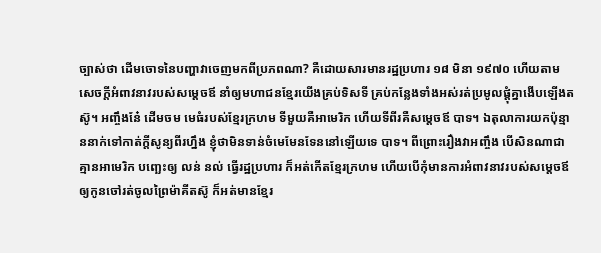ច្បាស់ថា ដើមចោទនៃបញ្ហាវាចេញមកពីប្រភពណា? គឺដោយសារមានរដ្ឋប្រហារ ១៨ មិនា ១៩៧០ ហើយតាមសេចក្តីអំពាវនាវរបស់សម្តេចឪ នាំឲ្យមហាជនខ្មែរយើងគ្រប់ទិសទី គ្រប់កន្លែងទាំងអស់រត់ប្រមូលផ្តុំគ្នាងើបឡើងតស៊ូ។ អញ្ចឹងនែ៎ ដើមចម មេធំរបស់ខ្មែរក្រហម ទីមួយគឺអាមេរិក ហើយទីពីរគឺសម្តេចឪ បាទ។ ឯតុលាការយកប៉ុន្មាននាក់ទៅកាត់ក្តីសូន្យពីរហ្នឹង ខ្ញុំថាមិនទាន់ចំមេមែនទែននៅឡើយទេ បាទ។ ពីព្រោះរឿងវាអញ្ចឹង បើសិនណាជាគ្មានអាមេរិក បញ្ឆេះឲ្យ លន់ នល់ ធ្វើរដ្ឋប្រហារ ក៏អត់កើតខ្មែរក្រហម ហើយបើកុំមានការអំពាវនាវរបស់សម្តេចឪឲ្យកូនចៅរត់ចូលព្រៃម៉ាគីតស៊ូ ក៏អត់មានខ្មែរ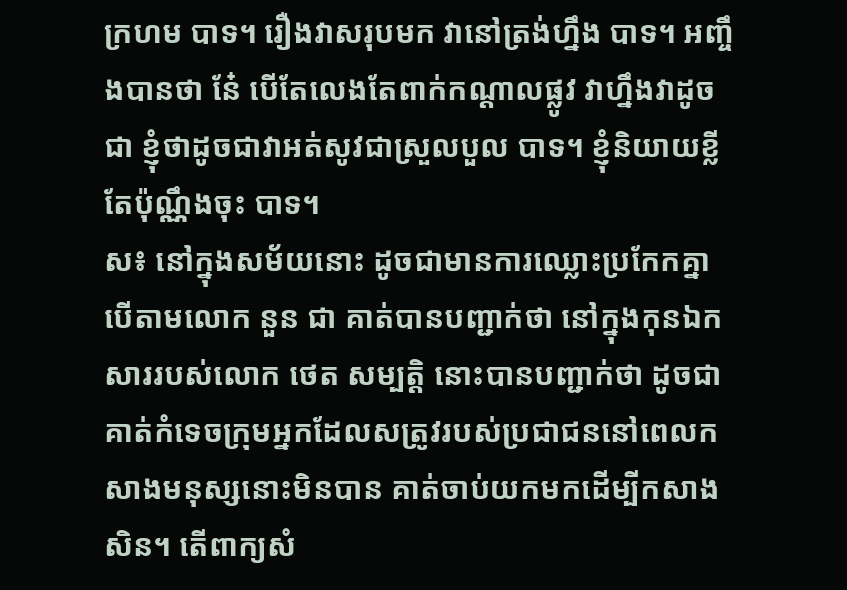ក្រហម បាទ។ រឿងវាសរុបមក វានៅត្រង់ហ្នឹង បាទ។ អញ្ចឹងបានថា នែ៎ បើតែលេងតែពាក់កណ្តាលផ្លូវ វាហ្នឹងវាដូចជា ខ្ញុំថាដូចជាវាអត់សូវជាស្រួលបួល បាទ។ ខ្ញុំនិយាយខ្លីតែប៉ុណ្ណឹងចុះ បាទ។
ស៖ នៅក្នុងសម័យនោះ ដូចជាមានការឈ្លោះប្រកែកគ្នា បើតាមលោក នួន ជា គាត់បានបញ្ជាក់ថា នៅក្នុងកុនឯកសាររបស់លោក ថេត សម្បត្តិ នោះបានបញ្ជាក់ថា ដូចជាគាត់កំទេចក្រុមអ្នកដែលសត្រូវរបស់ប្រជាជននៅពេលកសាងមនុស្សនោះមិនបាន គាត់ចាប់យកមកដើម្បីកសាងសិន។ តើពាក្យសំ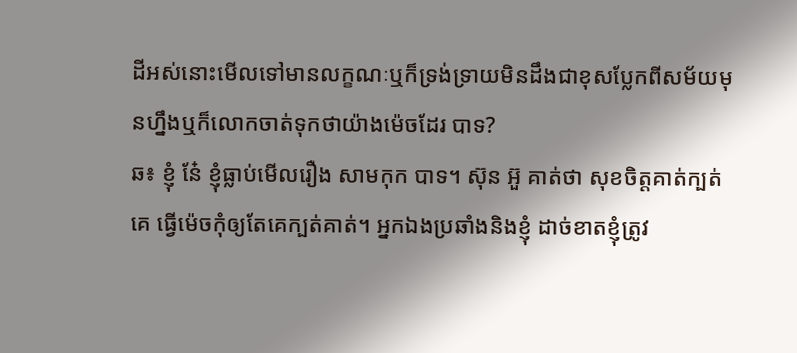ដីអស់នោះមើលទៅមានលក្ខណៈឬក៏ទ្រង់ទ្រាយមិនដឹងជាខុសប្លែកពីសម័យមុនហ្នឹងឬក៏លោកចាត់ទុកថាយ៉ាងម៉េចដែរ បាទ?
ឆ៖ ខ្ញុំ នែ៎ ខ្ញុំធ្លាប់មើលរឿង សាមកុក បាទ។ ស៊ុន អ៊ួ គាត់ថា សុខចិត្តគាត់ក្បត់គេ ធ្វើម៉េចកុំឲ្យតែគេក្បត់គាត់។ អ្នកឯងប្រឆាំងនិងខ្ញុំ ដាច់ខាតខ្ញុំត្រូវ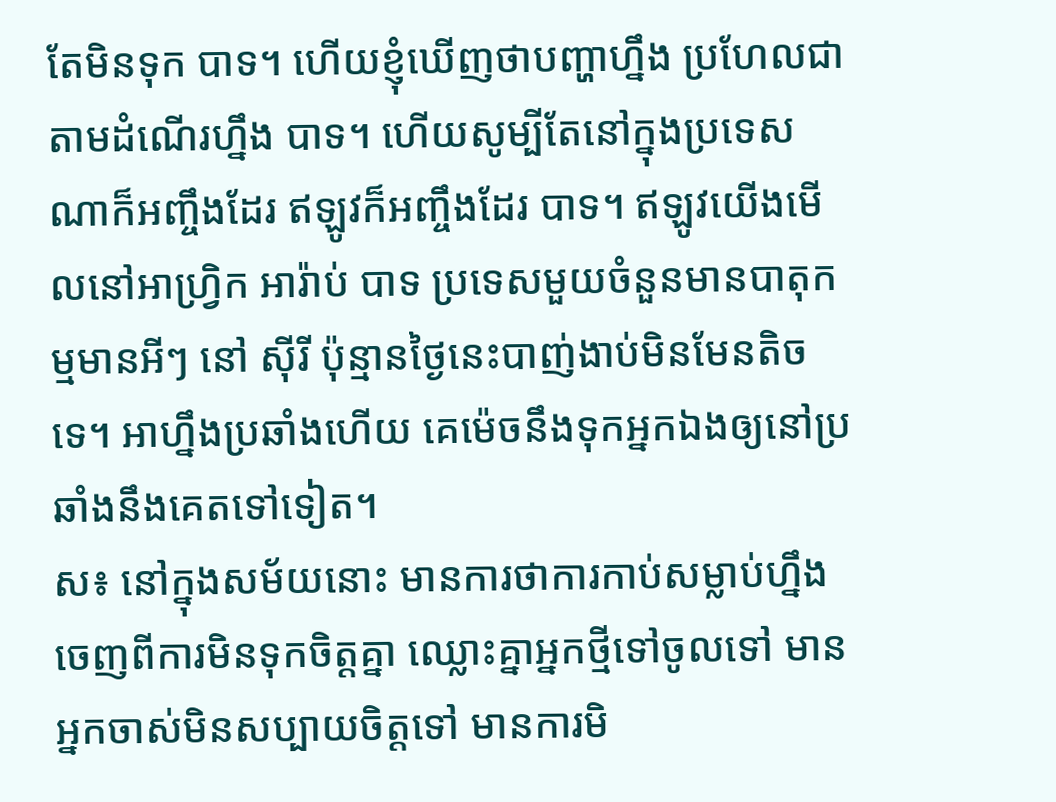តែមិនទុក បាទ។ ហើយខ្ញុំឃើញថាបញ្ហាហ្នឹង ប្រហែលជាតាមដំណើរហ្នឹង បាទ។ ហើយសូម្បីតែនៅក្នុងប្រទេសណាក៏អញ្ចឹងដែរ ឥឡូវក៏អញ្ចឹងដែរ បាទ។ ឥឡូវយើងមើលនៅអាហ្វ្រិក អារ៉ាប់ បាទ ប្រទេសមួយចំនួនមានបាតុកម្មមានអីៗ នៅ ស៊ីរី ប៉ុន្មានថ្ងៃនេះបាញ់ងាប់មិនមែនតិចទេ។ អាហ្នឹងប្រឆាំងហើយ គេម៉េចនឹងទុកអ្នកឯងឲ្យនៅប្រឆាំងនឹងគេតទៅទៀត។
ស៖ នៅក្នុងសម័យនោះ មានការថាការកាប់សម្លាប់ហ្នឹង ចេញពីការមិនទុកចិត្តគ្នា ឈ្លោះគ្នាអ្នកថ្មីទៅចូលទៅ មានអ្នកចាស់មិនសប្បាយចិត្តទៅ មានការមិ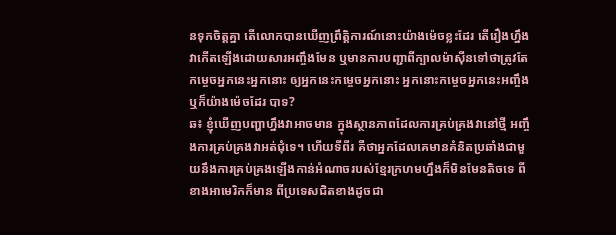នទុកចិត្តគ្នា តើលោកបានឃើញព្រឹត្តិការណ៍នោះយ៉ាងម៉េចខ្លះដែរ តើរឿងហ្នឹងវាកើតឡើងដោយសារអញ្ចឹងមែន ឬមានការបញ្ជាពីក្បាលម៉ាស៊ីនទៅថាត្រូវតែកម្ចេចអ្នកនេះអ្នកនោះ ឲ្យអ្នកនេះកម្ចេចអ្នកនោះ អ្នកនោះកម្ចេចអ្នកនេះអញ្ចឹងឬក៏យ៉ាងម៉េចដែរ បាទ?
ឆ៖ ខ្ញុំឃើញបញ្ហាហ្នឹងវាអាចមាន ក្នុងស្ថានភាពដែលការគ្រប់គ្រងវានៅថ្មី អញ្ចឹងការគ្រប់គ្រងវាអត់ជុំទេ។ ហើយទីពីរ គឺថាអ្នកដែលគេមានគំនិតប្រឆាំងជាមួយនឹងការគ្រប់គ្រងឡើងកាន់អំណាចរបស់ខ្មែរក្រហមហ្នឹងក៏មិនមែនតិចទេ ពីខាងអាមេរិកក៏មាន ពីប្រទេសជិតខាងដូចជា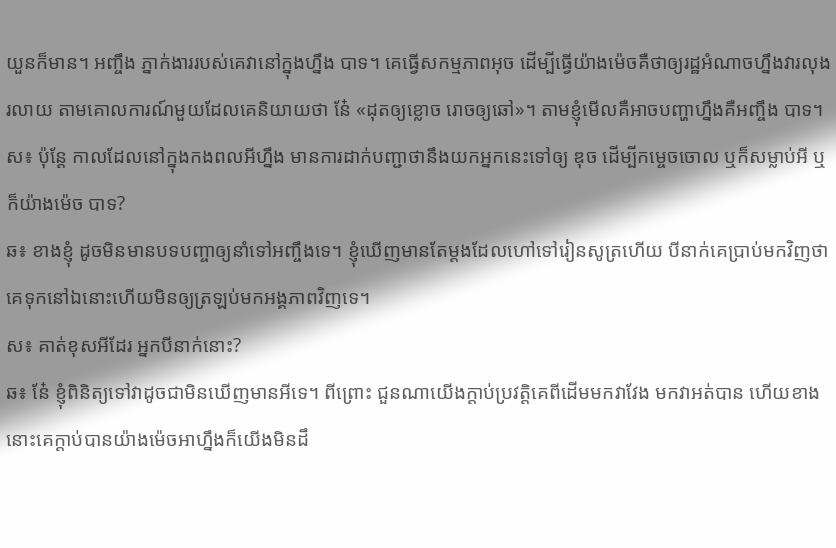យួនក៏មាន។ អញ្ចឹង ភ្នាក់ងាររបស់គេវានៅក្នុងហ្នឹង បាទ។ គេធ្វើសកម្មភាពអុច ដើម្បីធ្វើយ៉ាងម៉េចគឺថាឲ្យរដ្ឋអំណាចហ្នឹងវារលុងរលាយ តាមគោលការណ៍មួយដែលគេនិយាយថា នែ៎ «ដុតឲ្យខ្លោច រោចឲ្យឆៅ»។ តាមខ្ញុំមើលគឺអាចបញ្ហាហ្នឹងគឺអញ្ចឹង បាទ។
ស៖ ប៉ុន្តែ កាលដែលនៅក្នុងកងពលអីហ្នឹង មានការដាក់បញ្ជាថានឹងយកអ្នកនេះទៅឲ្យ ឌុច ដើម្បីកម្ចេចចោល ឬក៏សម្លាប់អី ឬក៏យ៉ាងម៉េច បាទ?
ឆ៖ ខាងខ្ញុំ ដូចមិនមានបទបញ្ចាឲ្យនាំទៅអញ្ចឹងទេ។ ខ្ញុំឃើញមានតែម្តងដែលហៅទៅរៀនសូត្រហើយ បីនាក់គេប្រាប់មកវិញថាគេទុកនៅឯនោះហើយមិនឲ្យត្រឡប់មកអង្គភាពវិញទេ។
ស៖ គាត់ខុសអីដែរ អ្នកបីនាក់នោះ?
ឆ៖ នែ៎ ខ្ញុំពិនិត្យទៅវាដូចជាមិនឃើញមានអីទេ។ ពីព្រោះ ជួនណាយើងក្តាប់ប្រវត្តិគេពីដើមមកវាវែង មកវាអត់បាន ហើយខាងនោះគេក្តាប់បានយ៉ាងម៉េចអាហ្នឹងក៏យើងមិនដឹ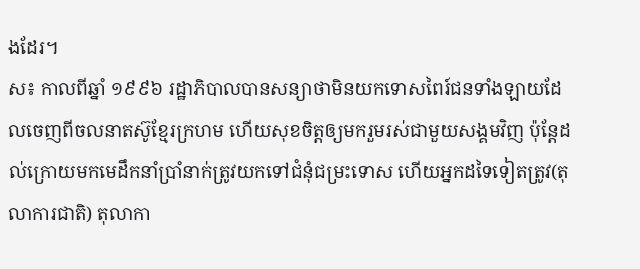ងដែរ។
ស៖ កាលពីឆ្នាំ ១៩៩៦ រដ្ឋាភិបាលបានសន្យាថាមិនយកទោសពៃរ៍ជនទាំងឡាយដែលចេញពីចលនាតស៊ូខ្មែរក្រហម ហើយសុខចិត្តឲ្យមករួមរស់ជាមួយសង្គមវិញ ប៉ុន្តែដល់ក្រោយមកមេដឹកនាំប្រាំនាក់ត្រូវយកទៅជំនុំជម្រះទោស ហើយអ្នកដទៃទៀតត្រូវ(តុលាការជាតិ) តុលាកា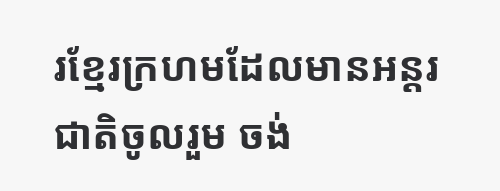រខ្មែរក្រហមដែលមានអន្តរជាតិចូលរួម ចង់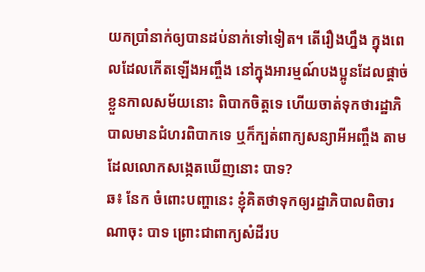យកប្រាំនាក់ឲ្យបានដប់នាក់ទៅទៀត។ តើរឿងហ្នឹង ក្នុងពេលដែលកើតឡើងអញ្ចឹង នៅក្នុងអារម្មណ៍បងប្អូនដែលផ្តាច់ខ្លួនកាលសម័យនោះ ពិបាកចិត្តទេ ហើយចាត់ទុកថារដ្ឋាភិបាលមានជំហរពិបាកទេ ឬក៏ក្បត់ពាក្យសន្យាអីអញ្ចឹង តាមដែលលោកសង្កេតឃើញនោះ បាទ?
ឆ៖ នែក ចំពោះបញ្ហានេះ ខ្ញុំគិតថាទុកឲ្យរដ្ឋាភិបាលពិចារណាចុះ បាទ ព្រោះជាពាក្យសំដីរប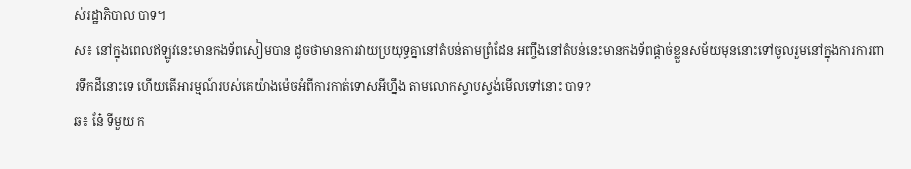ស់រដ្ឋាភិបាល បាទ។
ស៖ នៅក្នុងពេលឥឡូវនេះមានកងទ័ពសៀមបាន ដូចថាមានការវាយប្រយុទ្ធគ្នានៅតំបន់តាមព្រំដែន អញ្ចឹងនៅតំបន់នេះមានកងទ័ពផ្តាច់ខ្លួនសម័យមុននោះទៅចូលរួមនៅក្នុងការការពារទឹកដីនោះទេ ហើយតើអារម្មណ៍របស់គេយ៉ាងម៉េចអំពីការកាត់ទោសអីហ្នឹង តាមលោកស្ទាបស្ទង់មើលទៅនោះ បាទ?
ឆ៖ នែ៎ ទីមួយ ក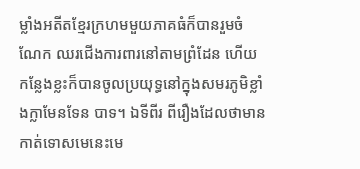ម្លាំងអតីតខ្មែរក្រហមមួយភាគធំក៏បានរួមចំណែក ឈរជើងការពារនៅតាមព្រំដែន ហើយកន្លែងខ្លះក៏បានចូលប្រយុទ្ធនៅក្នុងសមរភូមិខ្លាំងក្លាមែនទែន បាទ។ ឯទីពីរ ពីរឿងដែលថាមានកាត់ទោសមេនេះមេ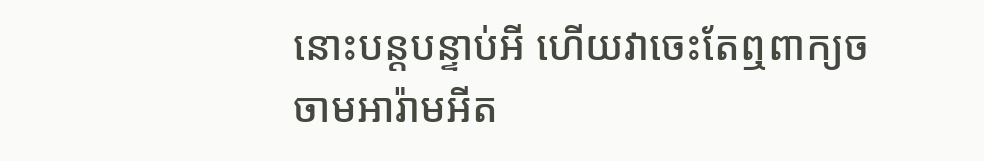នោះបន្តបន្ទាប់អី ហើយវាចេះតែឮពាក្យចចាមអារ៉ាមអីត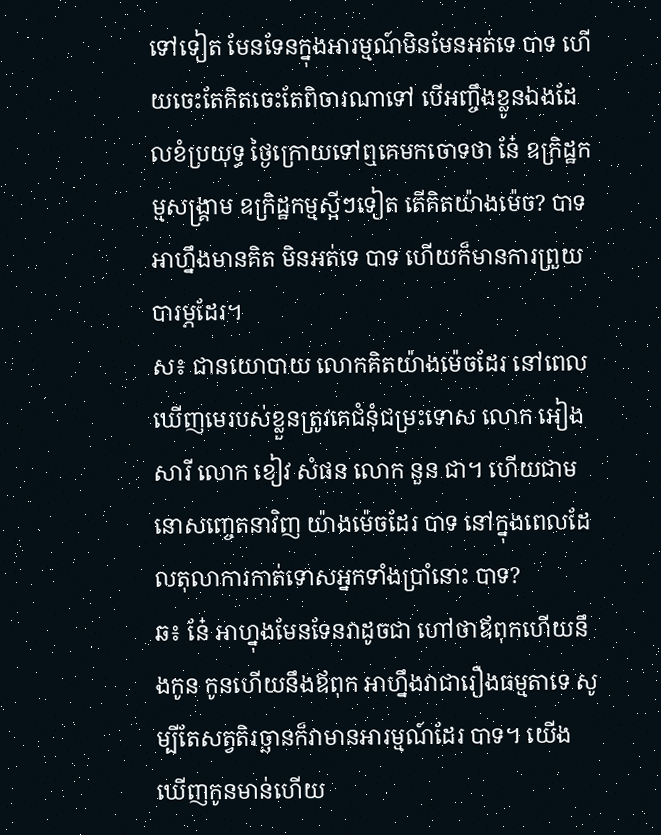ទៅទៀត មែនទែនក្នុងអារម្មណ៍មិនមែនអត់ទេ បាទ ហើយចេះតែគិតចេះតែពិចារណាទៅ បើអញ្ចឹងខ្លូនឯងដែលខំប្រយុទ្ធ ថ្ងៃក្រោយទៅឮគេមកចោទថា នែ៎ ឧក្រិដ្ឋកម្មសង្គ្រាម ឧក្រិដ្ឋកម្មស្អីៗទៀត តើគិតយ៉ាងម៉េច? បាទ អាហ្នឹងមានគិត មិនអត់ទេ បាទ ហើយក៏មានការព្រួយបារម្ភដែរ។
ស៖ ជានយោបាយ លោកគិតយ៉ាងម៉េចដែរ នៅពេលឃើញមេរបស់ខ្លួនត្រូវគេជំនុំជម្រះទោស លោក អៀង សារី លោក ខៀវ សំផន លោក នួន ជា។ ហើយជាមនោសញ្ចេតនាវិញ យ៉ាងម៉េចដែរ បាទ នៅក្នុងពេលដែលតុលាការកាត់ទោសអ្នកទាំងប្រាំនោះ បាទ?
ឆ៖ នែ៎ អាហ្នុងមែនទែនវាដូចជា ហៅថាឪពុកហើយនឹងកូន កូនហើយនឹងឪពុក អាហ្នឹងវាជារឿងធម្មតាទេ សូម្បីតែសត្វតិរច្ឆានក៏វាមានអារម្មណ៍ដែរ បាទ។ យើងឃើញកូនមាន់ហើយ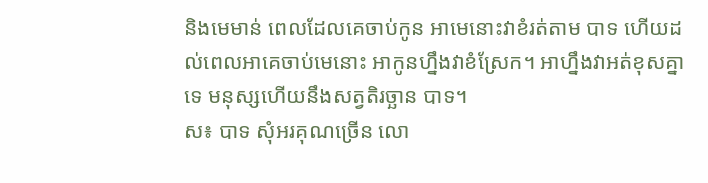និងមេមាន់ ពេលដែលគេចាប់កូន អាមេនោះវាខំរត់តាម បាទ ហើយដល់ពេលអាគេចាប់មេនោះ អាកូនហ្នឹងវាខំស្រែក។ អាហ្នឹងវាអត់ខុសគ្នាទេ មនុស្សហើយនឹងសត្វតិរច្ឆាន បាទ។
ស៖ បាទ សុំអរគុណច្រើន លោ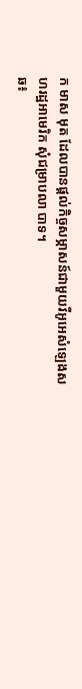ក មាស មុត ដែលបានផ្តល់កិច្ចសម្ភាសន៍ជាមួយវីអូអេសំឡេងសហរដ្ឋអាមេរិក សុំជម្រាបលា បាទ។
ឆ៖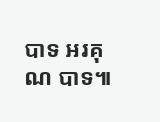បាទ អរគុណ បាទ៕